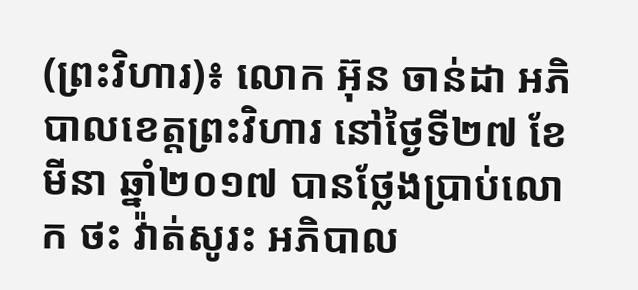(ព្រះវិហារ)៖ លោក អ៊ុន ចាន់ដា អភិបាលខេត្តព្រះវិហារ នៅថ្ងៃទី២៧ ខែមីនា ឆ្នាំ២០១៧ បានថ្លែងប្រាប់លោក ថះ វ៉ាត់សូរះ អភិបាល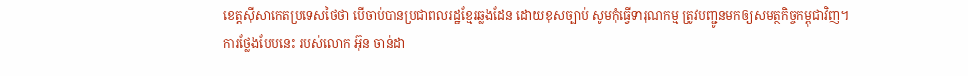ខេត្តស៊ីសាកេតប្រទេសថៃថា បើចាប់បានប្រជាពលរដ្ឋខ្មែរឆ្លងដែន ដោយខុសច្បាប់ សូមកុំធ្វើទារុណកម្ម ត្រូវបញ្ជូនមកឲ្យសមត្ថកិច្ចកម្ពុជាវិញ។
ការថ្លែងបែបនេះ របស់លោក អ៊ុន ចាន់ដា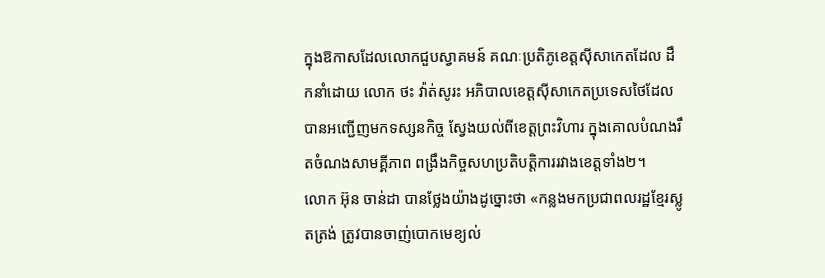ក្នុងឱកាសដែលលោកជួបស្វាគមន៍ គណៈប្រតិភូខេត្តស៊ីសាកេតដែល ដឹកនាំដោយ លោក ថះ វ៉ាត់សូរះ អភិបាលខេត្តស៊ីសាកេតប្រទេសថៃដែលបានអញ្ជើញមកទស្សនកិច្ច ស្វែងយល់ពីខេត្តព្រះវិហារ ក្នុងគោលបំណងរឹតចំណងសាមគ្គីភាព ពង្រឹងកិច្ចសហប្រតិបត្តិការរវាងខេត្តទាំង២។
លោក អ៊ុន ចាន់ដា បានថ្លែងយ៉ាងដូច្នោះថា «កន្លងមកប្រជាពលរដ្ឋខ្មែរស្លូតត្រង់ ត្រូវបានចាញ់បោកមេខ្យល់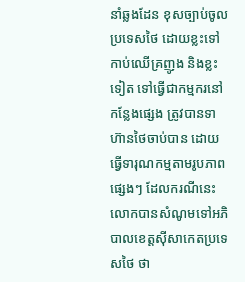នាំឆ្លងដែន ខុសច្បាប់ចូលប្រទេសថៃ ដោយខ្លះទៅកាប់ឈើគ្រញូង និងខ្លះទៀត ទៅធ្វើជាកម្មករនៅកន្លែងផ្សេង ត្រូវបានទាហ៊ានថៃចាប់បាន ដោយធ្វើទារុណកម្មតាមរូបភាពផ្សេងៗ ដែលករណីនេះ លោកបានសំណូមទៅអភិបាលខេត្តស៊ីសាកេតប្រទេសថៃ ថា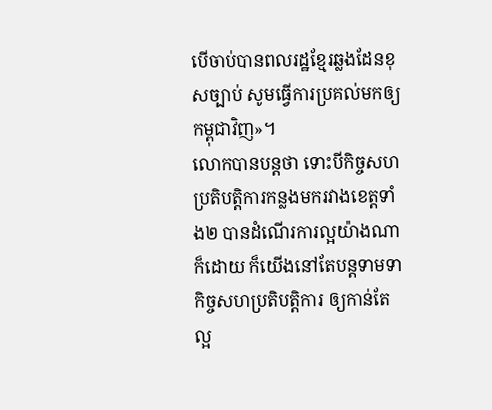បើចាប់បានពលរដ្ឋខ្មែរឆ្លងដែនខុសច្បាប់ សូមធ្វើការប្រគល់មកឲ្យកម្ពុជាវិញ»។
លោកបានបន្តថា ទោះបីកិច្ចសហប្រតិបត្តិការកន្លងមករវាងខេត្តទាំង២ បានដំណើរការល្អយ៉ាងណាក៏ដោយ ក៏យើងនៅតែបន្តទាមទាកិច្ចសហប្រតិបត្តិការ ឲ្យកាន់តែល្អ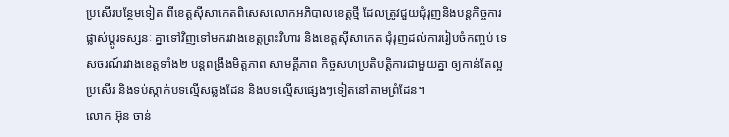ប្រសើរបន្ថែមទៀត ពីខេត្តស៊ីសាកេតពិសេសលោកអភិបាលខេត្តថ្មី ដែលត្រូវជួយជុំរុញនិងបន្តកិច្ចការ ផ្លាស់ប្តូរទស្សនៈ គ្នាទៅវិញទៅមករវាងខេត្តព្រះវិហារ និងខេត្តស៊ីសាកេត ជុំរុញដល់ការរៀបចំកញ្ចប់ ទេសចរណ៍រវាងខេត្តទាំង២ បន្តពង្រឹងមិត្តភាព សាមគ្គីភាព កិច្ចសហប្រតិបត្តិការជាមួយគ្នា ឲ្យកាន់តែល្អប្រសើរ និងទប់ស្កាក់បទល្មើសឆ្លងដែន និងបទល្មើសផ្សេងៗទៀតនៅតាមព្រំដែន។
លោក អ៊ុន ចាន់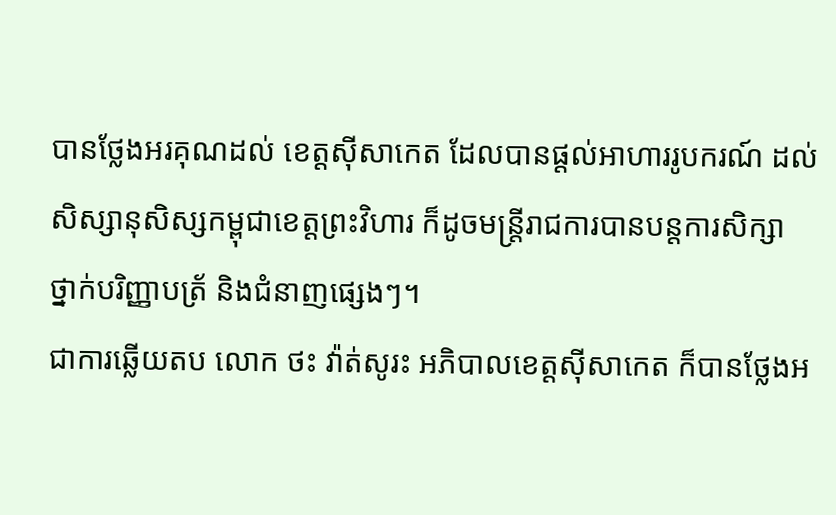បានថ្លែងអរគុណដល់ ខេត្តស៊ីសាកេត ដែលបានផ្តល់អាហាររូបករណ៍ ដល់សិស្សានុសិស្សកម្ពុជាខេត្តព្រះវិហារ ក៏ដូចមន្ត្រីរាជការបានបន្តការសិក្សា ថ្នាក់បរិញ្ញាបត្រ័ និងជំនាញផ្សេងៗ។
ជាការឆ្លើយតប លោក ថះ វ៉ាត់សូរះ អភិបាលខេត្តស៊ីសាកេត ក៏បានថ្លែងអ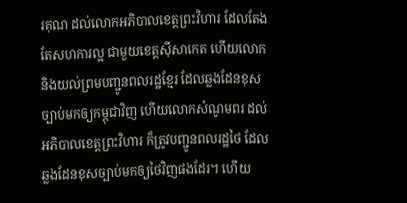រគុណ ដល់លោកអភិបាលខេត្តព្រះវិហារ ដែលតែងតែសហការល្អ ជាមួយខេត្តស៊ីសាកេត ហើយលោកនិងយល់ព្រមបញ្ជូនពលរដ្ឋខ្មែរ ដែលឆ្លងដែនខុសច្បាប់មកឲ្យកម្ពុជាវិញ ហើយលោកសំណូមពរ ដល់អភិបាលខេត្តព្រះវិហារ ក៏ត្រូវបញ្ជូនពលរដ្ឋថៃ ដែលឆ្លងដែនខុសច្បាប់មកឲ្យថៃវិញផងដែរ។ ហើយ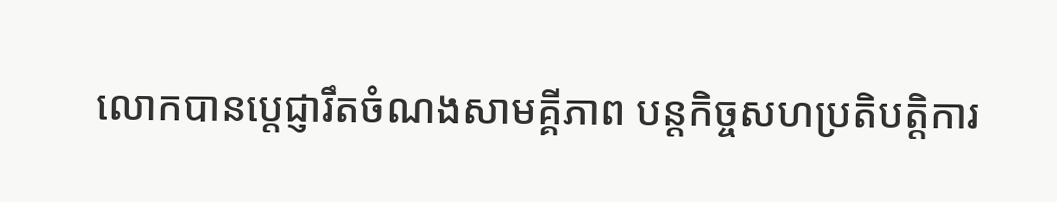លោកបានប្តេជ្ញារឹតចំណងសាមគ្គីភាព បន្តកិច្ចសហប្រតិបត្តិការ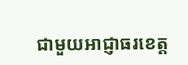ជាមួយអាជ្ញាធរខេត្ត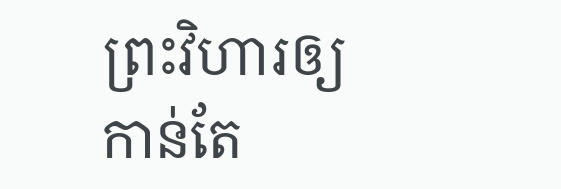ព្រះវិហារឲ្យកាន់តែ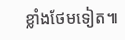ខ្លាំងថែមទៀត៕